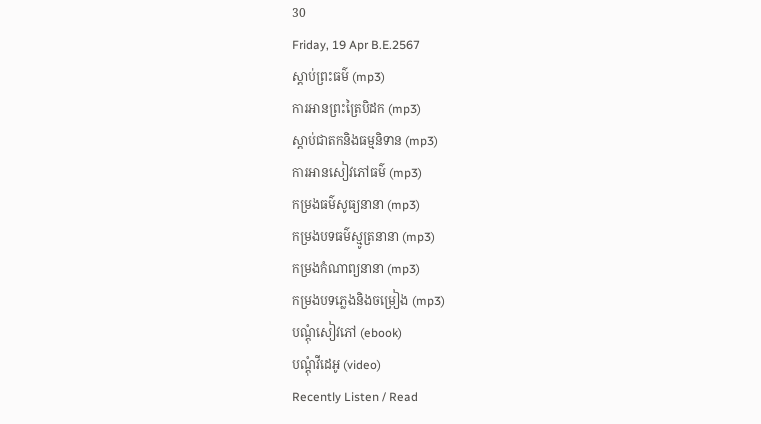30
Friday, 19 Apr B.E.2567
ស្តាប់ព្រះធម៌ (mp3)
ការអានព្រះត្រៃបិដក (mp3)
ស្តាប់ជាតកនិងធម្មនិទាន (mp3)
ការអានសៀវភៅធម៌ (mp3)
កម្រងធម៌សូធ្យនានា (mp3)
កម្រងបទធម៌ស្មូត្រនានា (mp3)
កម្រងកំណាព្យនានា (mp3)
កម្រងបទភ្លេងនិងចម្រៀង (mp3)
បណ្តុំសៀវភៅ (ebook)
បណ្តុំវីដេអូ (video)
Recently Listen / Read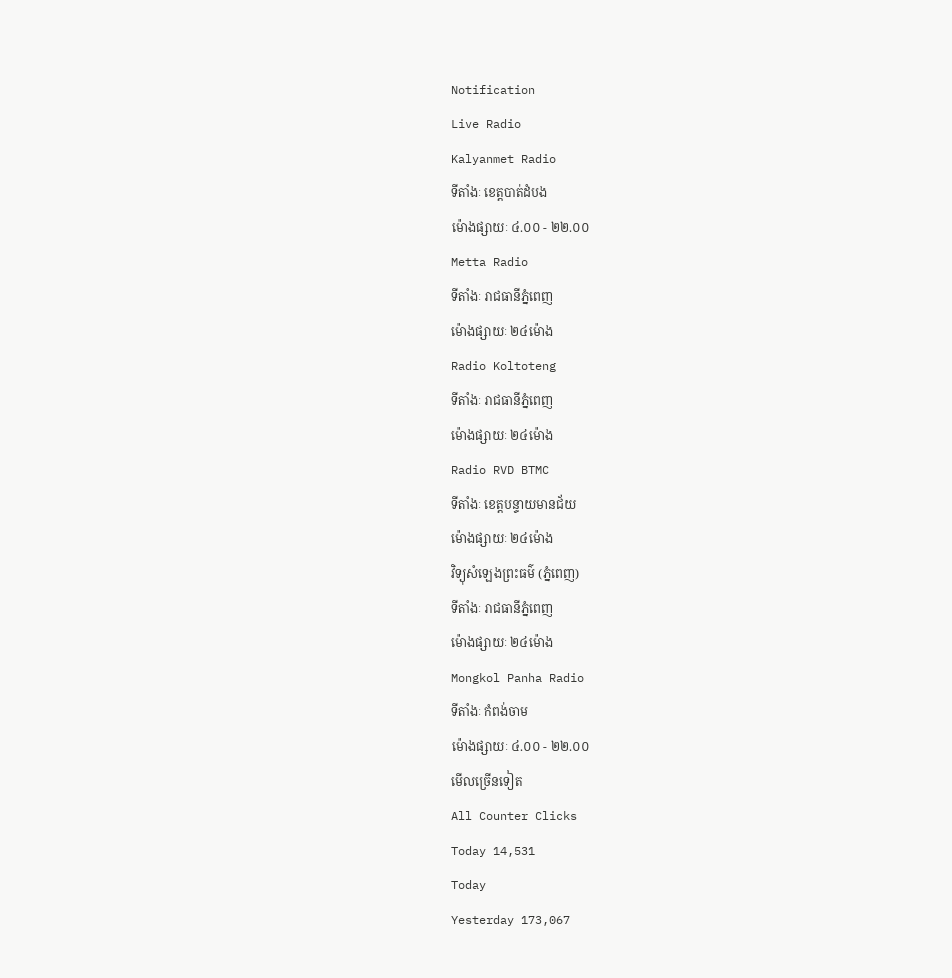Notification
Live Radio
Kalyanmet Radio
ទីតាំងៈ ខេត្តបាត់ដំបង
ម៉ោងផ្សាយៈ ៤.០០ - ២២.០០
Metta Radio
ទីតាំងៈ រាជធានីភ្នំពេញ
ម៉ោងផ្សាយៈ ២៤ម៉ោង
Radio Koltoteng
ទីតាំងៈ រាជធានីភ្នំពេញ
ម៉ោងផ្សាយៈ ២៤ម៉ោង
Radio RVD BTMC
ទីតាំងៈ ខេត្តបន្ទាយមានជ័យ
ម៉ោងផ្សាយៈ ២៤ម៉ោង
វិទ្យុសំឡេងព្រះធម៌ (ភ្នំពេញ)
ទីតាំងៈ រាជធានីភ្នំពេញ
ម៉ោងផ្សាយៈ ២៤ម៉ោង
Mongkol Panha Radio
ទីតាំងៈ កំពង់ចាម
ម៉ោងផ្សាយៈ ៤.០០ - ២២.០០
មើលច្រើនទៀត
All Counter Clicks
Today 14,531
Today
Yesterday 173,067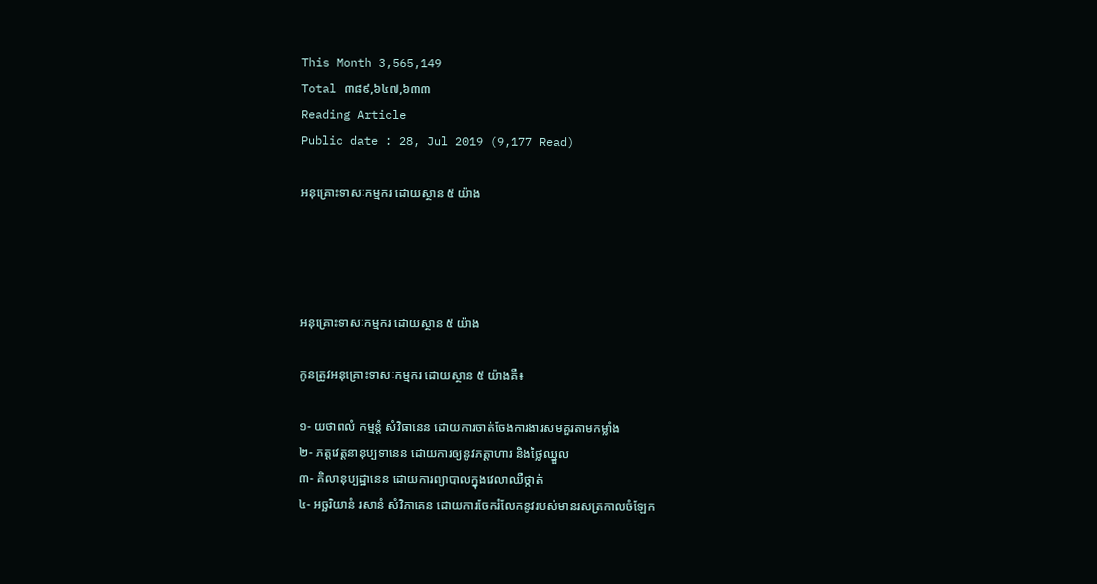This Month 3,565,149
Total ៣៨៩,៦៤៧,៦៣៣
Reading Article
Public date : 28, Jul 2019 (9,177 Read)

អនុគ្រោះទាសៈកម្មករ ដោយស្ថាន ៥ យ៉ាង




អនុគ្រោះទាសៈកម្មករ ដោយស្ថាន ៥ យ៉ាង

កូនត្រូវអនុគ្រោះទាសៈកម្មករ ដោយស្ថាន ៥ យ៉ាងគឺ៖

១- យថាពលំ កម្មន្តំ សំវិធានេន ដោយការចាត់ចែងការងារសមគួរតាមកម្លាំង
២- ភត្តវេត្តនានុប្បទានេន ដោយការឲ្យនូវភត្តាហារ និងថ្លៃឈ្នួល
៣- គិលានុប្បដ្ឋានេន ដោយការព្យាបាលក្នុងវេលាឈឺថ្កាត់
៤- អច្ឆរិយានំ រសានំ សំវិភាគេន ដោយការចែករំលែកនូវរបស់មានរសត្រកាលចំឡែក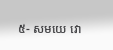៥- សមយេ វោ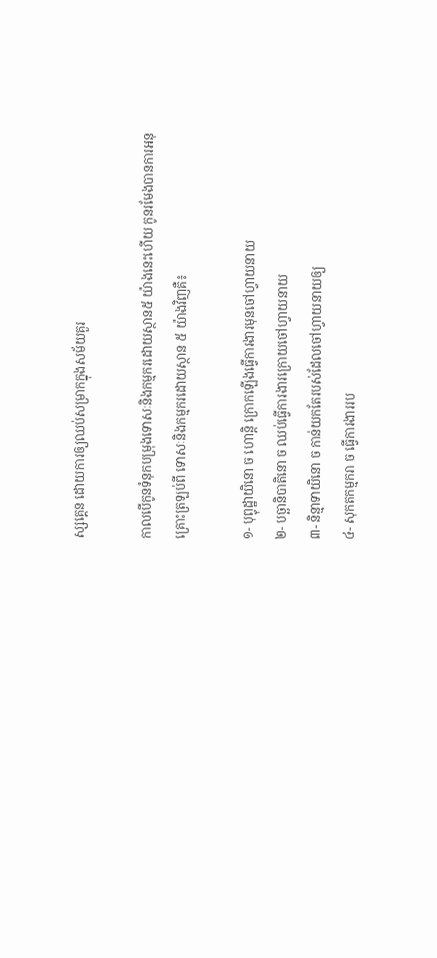ស្សគ្គេន ដោយការឲ្យឈប់សម្រាកក្នុងសម័យគួរ

កាលបើកូនទំនុកបម្រុងទោសៈនិងកម្មករដោយស្ថាន៥ យ៉ាងនេះហើយ កូនរមែងបានការអនុគ្រោះត្រឡប់ពី ទោសៈនិងកម្មករដោយស្ថាន ៥ យ៉ាងវិញគឺ៖

១- បុព្វុដ្ឋាយិនោ ច ហោន្តិ ក្រោកឡើងធ្វើការងារមុនចៅហ្វាយនាយ
២- បច្ឆានិបាតិនោ ច ឈប់ធ្វើការងារក្រោយចៅហ្វាយនាយ
៣- និន្មាទាយិនោ ច កាន់យកតែរបស់ដែលចៅហ្វាយនាយឲ្យ
៤- សុកតកម្មករា ច ធ្វើការងាររប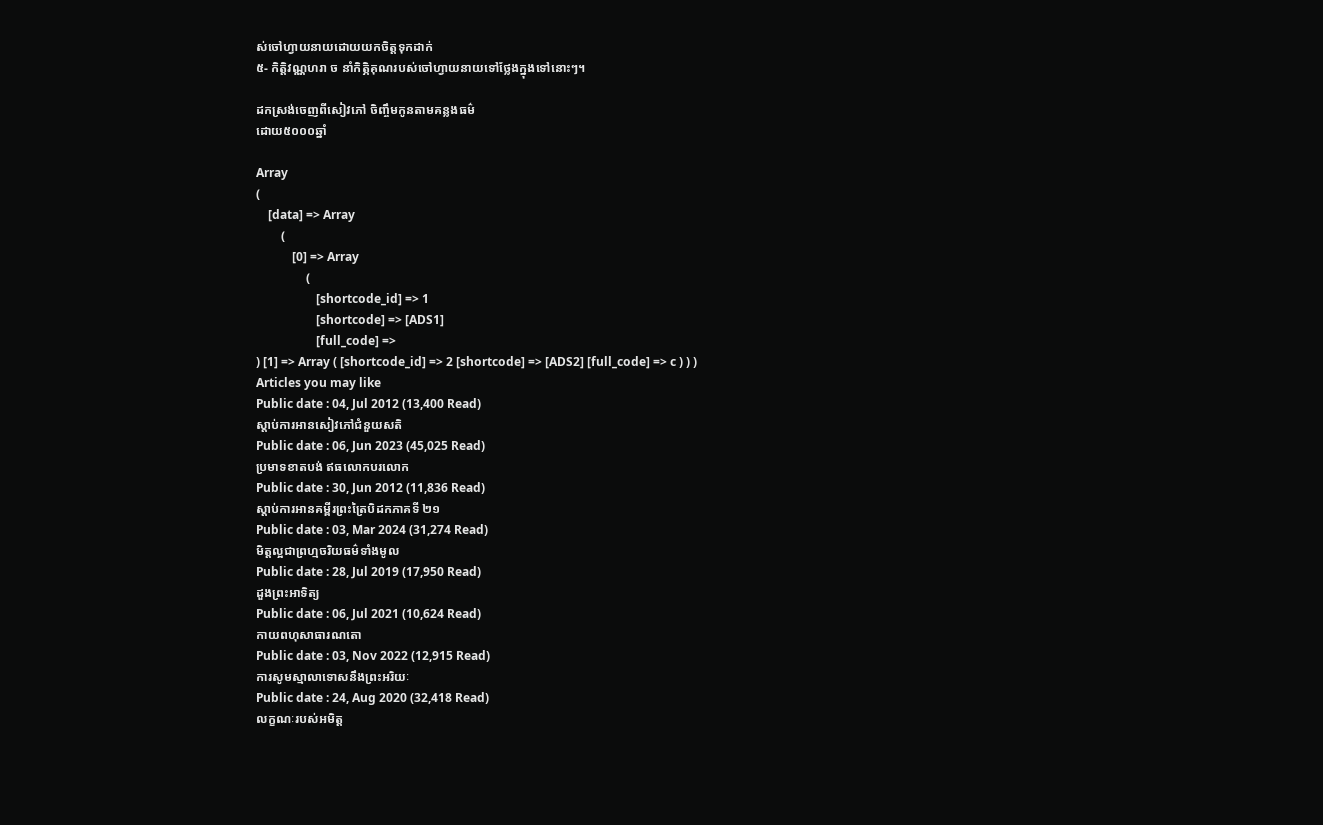ស់ចៅហ្វាយនាយដោយយកចិត្តទុកដាក់
៥- កិត្តិវណ្ណហរា ច នាំកិត្ភិគុណរបស់ចៅហ្វាយនាយទៅថ្លែងក្នុងទៅនោះៗ។

ដកស្រង់ចេញពីសៀវភៅ ចិញ្ចឹមកូនតាមគន្លងធម៌
ដោយ៥០០០ឆ្នាំ

Array
(
    [data] => Array
        (
            [0] => Array
                (
                    [shortcode_id] => 1
                    [shortcode] => [ADS1]
                    [full_code] =>
) [1] => Array ( [shortcode_id] => 2 [shortcode] => [ADS2] [full_code] => c ) ) )
Articles you may like
Public date : 04, Jul 2012 (13,400 Read)
ស្តាប់ការអានសៀវភៅជំនួយសតិ
Public date : 06, Jun 2023 (45,025 Read)
ប្រមាទខាតបង់ ឥធលោកបរលោក
Public date : 30, Jun 2012 (11,836 Read)
ស្តាប់ការអានគម្ពីរព្រះត្រៃបិដកភាគទី ២១
Public date : 03, Mar 2024 (31,274 Read)
មិត្តល្អជាព្រហ្មចរិយធម៌ទាំងមូល
Public date : 28, Jul 2019 (17,950 Read)
ដួងព្រះអាទិត្យ
Public date : 06, Jul 2021 (10,624 Read)
កាយពហុសាធារណតោ
Public date : 03, Nov 2022 (12,915 Read)
ការសូមស្មាលាទោសនឹងព្រះអរិយៈ
Public date : 24, Aug 2020 (32,418 Read)
លក្ខណៈរបស់អមិត្ត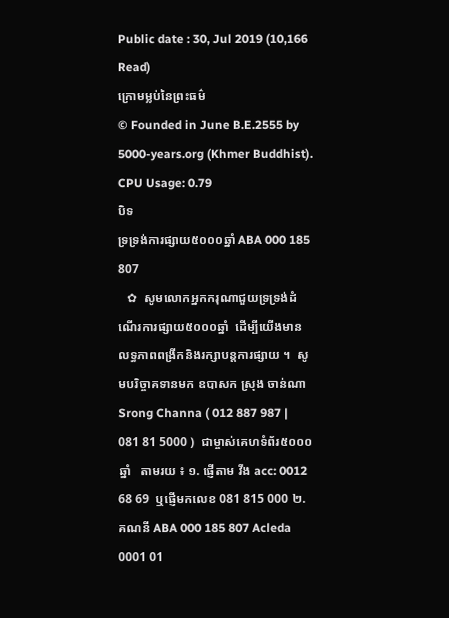Public date : 30, Jul 2019 (10,166 Read)
ក្រោមម្លប់នៃព្រះធម៌
© Founded in June B.E.2555 by 5000-years.org (Khmer Buddhist).
CPU Usage: 0.79
បិទ
ទ្រទ្រង់ការផ្សាយ៥០០០ឆ្នាំ ABA 000 185 807
   ✿  សូមលោកអ្នកករុណាជួយទ្រទ្រង់ដំណើរការផ្សាយ៥០០០ឆ្នាំ  ដើម្បីយើងមានលទ្ធភាពពង្រីកនិងរក្សាបន្តការផ្សាយ ។  សូមបរិច្ចាគទានមក ឧបាសក ស្រុង ចាន់ណា Srong Channa ( 012 887 987 | 081 81 5000 )  ជាម្ចាស់គេហទំព័រ៥០០០ឆ្នាំ   តាមរយ ៖ ១. ផ្ញើតាម វីង acc: 0012 68 69  ឬផ្ញើមកលេខ 081 815 000 ២. គណនី ABA 000 185 807 Acleda 0001 01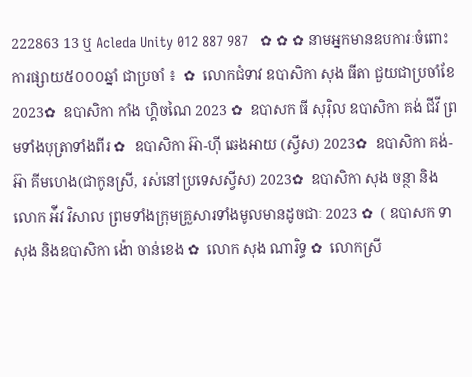222863 13 ឬ Acleda Unity 012 887 987   ✿ ✿ ✿ នាមអ្នកមានឧបការៈចំពោះការផ្សាយ៥០០០ឆ្នាំ ជាប្រចាំ ៖  ✿  លោកជំទាវ ឧបាសិកា សុង ធីតា ជួយជាប្រចាំខែ 2023✿  ឧបាសិកា កាំង ហ្គិចណៃ 2023 ✿  ឧបាសក ធី សុរ៉ិល ឧបាសិកា គង់ ជីវី ព្រមទាំងបុត្រាទាំងពីរ ✿  ឧបាសិកា អ៊ា-ហុី ឆេងអាយ (ស្វីស) 2023✿  ឧបាសិកា គង់-អ៊ា គីមហេង(ជាកូនស្រី, រស់នៅប្រទេសស្វីស) 2023✿  ឧបាសិកា សុង ចន្ថា និង លោក អ៉ីវ វិសាល ព្រមទាំងក្រុមគ្រួសារទាំងមូលមានដូចជាៈ 2023 ✿  ( ឧបាសក ទា សុង និងឧបាសិកា ង៉ោ ចាន់ខេង ✿  លោក សុង ណារិទ្ធ ✿  លោកស្រី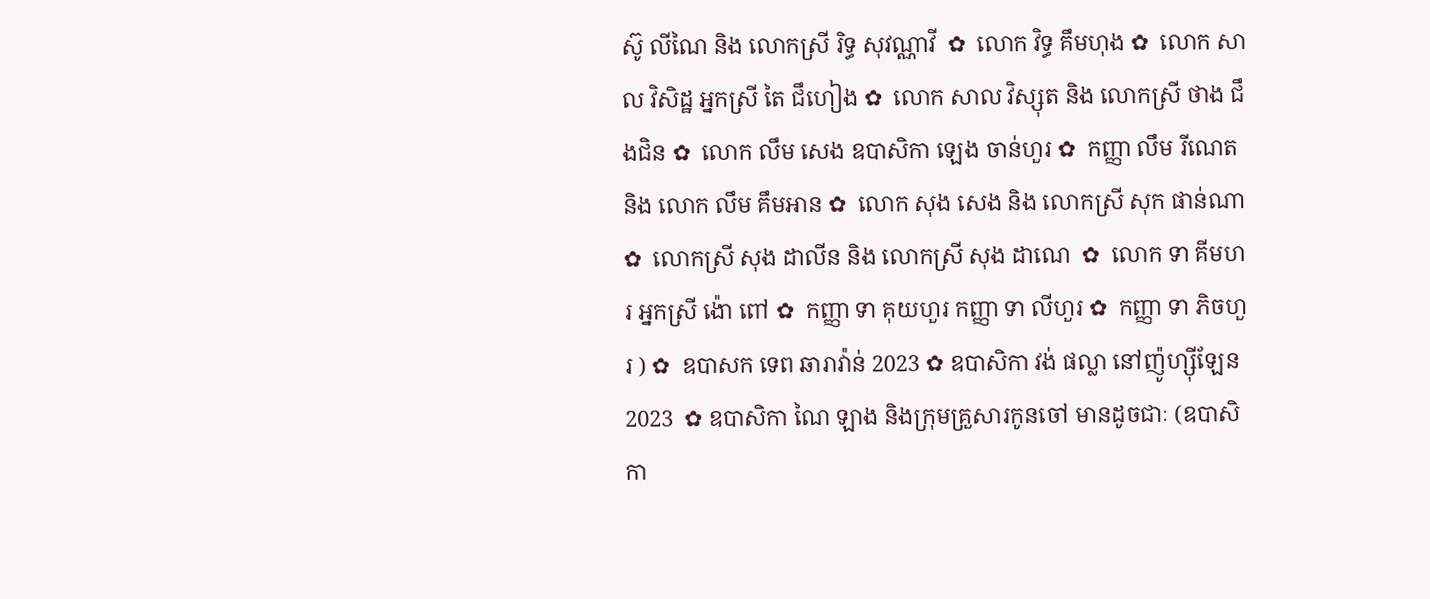ស៊ូ លីណៃ និង លោកស្រី រិទ្ធ សុវណ្ណាវី  ✿  លោក វិទ្ធ គឹមហុង ✿  លោក សាល វិសិដ្ឋ អ្នកស្រី តៃ ជឹហៀង ✿  លោក សាល វិស្សុត និង លោកស្រី ថាង ជឹងជិន ✿  លោក លឹម សេង ឧបាសិកា ឡេង ចាន់ហួរ ✿  កញ្ញា លឹម រីណេត និង លោក លឹម គឹមអាន ✿  លោក សុង សេង និង លោកស្រី សុក ផាន់ណា ✿  លោកស្រី សុង ដាលីន និង លោកស្រី សុង ដាណេ  ✿  លោក ទា គីមហរ អ្នកស្រី ង៉ោ ពៅ ✿  កញ្ញា ទា គុយហួរ កញ្ញា ទា លីហួរ ✿  កញ្ញា ទា ភិចហួរ ) ✿  ឧបាសក ទេព ឆារាវ៉ាន់ 2023 ✿ ឧបាសិកា វង់ ផល្លា នៅញ៉ូហ្ស៊ីឡែន 2023  ✿ ឧបាសិកា ណៃ ឡាង និងក្រុមគ្រួសារកូនចៅ មានដូចជាៈ (ឧបាសិកា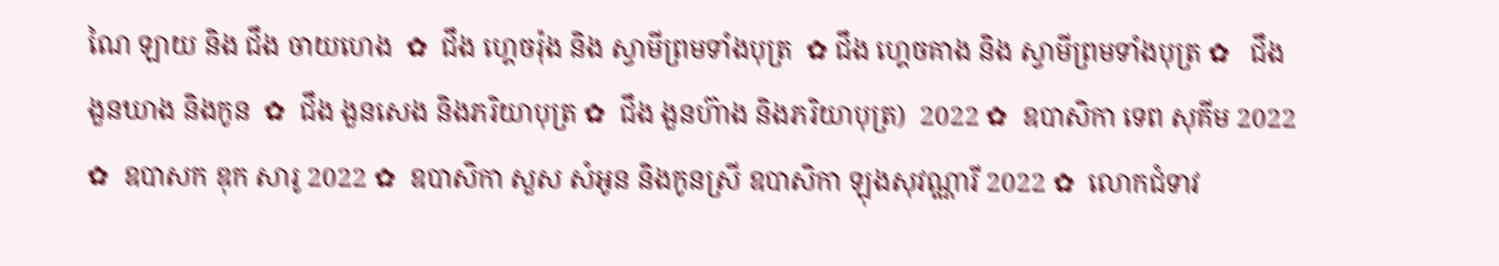ណៃ ឡាយ និង ជឹង ចាយហេង  ✿  ជឹង ហ្គេចរ៉ុង និង ស្វាមីព្រមទាំងបុត្រ  ✿ ជឹង ហ្គេចគាង និង ស្វាមីព្រមទាំងបុត្រ ✿   ជឹង ងួនឃាង និងកូន  ✿  ជឹង ងួនសេង និងភរិយាបុត្រ ✿  ជឹង ងួនហ៊ាង និងភរិយាបុត្រ)  2022 ✿  ឧបាសិកា ទេព សុគីម 2022 ✿  ឧបាសក ឌុក សារូ 2022 ✿  ឧបាសិកា សួស សំអូន និងកូនស្រី ឧបាសិកា ឡុងសុវណ្ណារី 2022 ✿  លោកជំទាវ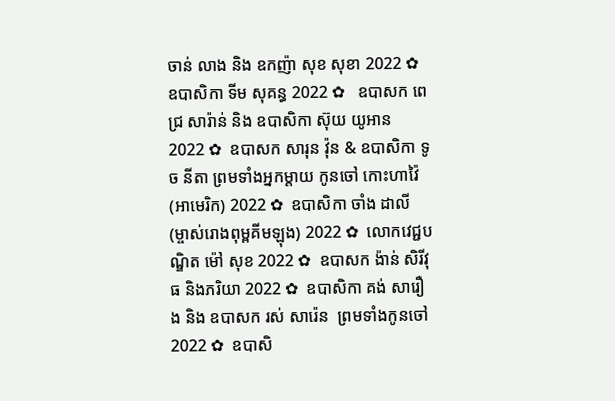ចាន់ លាង និង ឧកញ៉ា សុខ សុខា 2022 ✿  ឧបាសិកា ទីម សុគន្ធ 2022 ✿   ឧបាសក ពេជ្រ សារ៉ាន់ និង ឧបាសិកា ស៊ុយ យូអាន 2022 ✿  ឧបាសក សារុន វ៉ុន & ឧបាសិកា ទូច នីតា ព្រមទាំងអ្នកម្តាយ កូនចៅ កោះហាវ៉ៃ (អាមេរិក) 2022 ✿  ឧបាសិកា ចាំង ដាលី (ម្ចាស់រោងពុម្ពគីមឡុង) 2022 ✿  លោកវេជ្ជបណ្ឌិត ម៉ៅ សុខ 2022 ✿  ឧបាសក ង៉ាន់ សិរីវុធ និងភរិយា 2022 ✿  ឧបាសិកា គង់ សារឿង និង ឧបាសក រស់ សារ៉េន  ព្រមទាំងកូនចៅ 2022 ✿  ឧបាសិ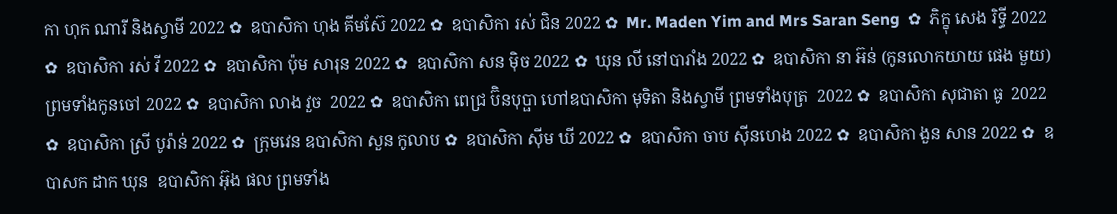កា ហុក ណារី និងស្វាមី 2022 ✿  ឧបាសិកា ហុង គីមស៊ែ 2022 ✿  ឧបាសិកា រស់ ជិន 2022 ✿  Mr. Maden Yim and Mrs Saran Seng  ✿  ភិក្ខុ សេង រិទ្ធី 2022 ✿  ឧបាសិកា រស់ វី 2022 ✿  ឧបាសិកា ប៉ុម សារុន 2022 ✿  ឧបាសិកា សន ម៉ិច 2022 ✿  ឃុន លី នៅបារាំង 2022 ✿  ឧបាសិកា នា អ៊ន់ (កូនលោកយាយ ផេង មួយ) ព្រមទាំងកូនចៅ 2022 ✿  ឧបាសិកា លាង វួច  2022 ✿  ឧបាសិកា ពេជ្រ ប៊ិនបុប្ផា ហៅឧបាសិកា មុទិតា និងស្វាមី ព្រមទាំងបុត្រ  2022 ✿  ឧបាសិកា សុជាតា ធូ  2022 ✿  ឧបាសិកា ស្រី បូរ៉ាន់ 2022 ✿  ក្រុមវេន ឧបាសិកា សួន កូលាប ✿  ឧបាសិកា ស៊ីម ឃី 2022 ✿  ឧបាសិកា ចាប ស៊ីនហេង 2022 ✿  ឧបាសិកា ងួន សាន 2022 ✿  ឧបាសក ដាក ឃុន  ឧបាសិកា អ៊ុង ផល ព្រមទាំង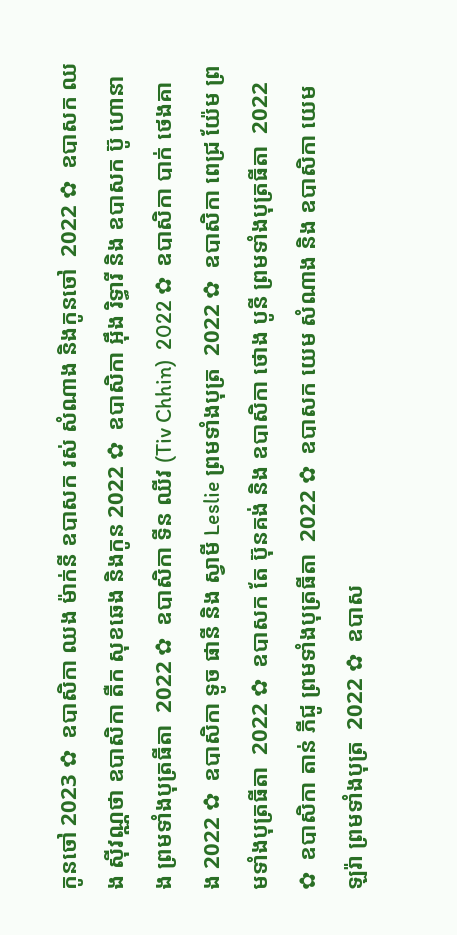កូនចៅ 2023 ✿  ឧបាសិកា ឈង ម៉ាក់នី ឧបាសក រស់ សំណាង និងកូនចៅ  2022 ✿  ឧបាសក ឈង សុីវណ្ណថា ឧបាសិកា តឺក សុខឆេង និងកូន 2022 ✿  ឧបាសិកា អុឹង រិទ្ធារី និង ឧបាសក ប៊ូ ហោនាង ព្រមទាំងបុត្រធីតា  2022 ✿  ឧបាសិកា ទីន ឈីវ (Tiv Chhin)  2022 ✿  ឧបាសិកា បាក់ ថេងគាង 2022 ✿  ឧបាសិកា ទូច ផានី និង ស្វាមី Leslie ព្រមទាំងបុត្រ  2022 ✿  ឧបាសិកា ពេជ្រ យ៉ែម ព្រមទាំងបុត្រធីតា  2022 ✿  ឧបាសក តែ ប៊ុនគង់ និង ឧបាសិកា ថោង បូនី ព្រមទាំងបុត្រធីតា  2022 ✿  ឧបាសិកា តាន់ ភីជូ ព្រមទាំងបុត្រធីតា  2022 ✿  ឧបាសក យេម សំណាង និង ឧបាសិកា យេម ឡរ៉ា ព្រមទាំងបុត្រ  2022 ✿  ឧបាស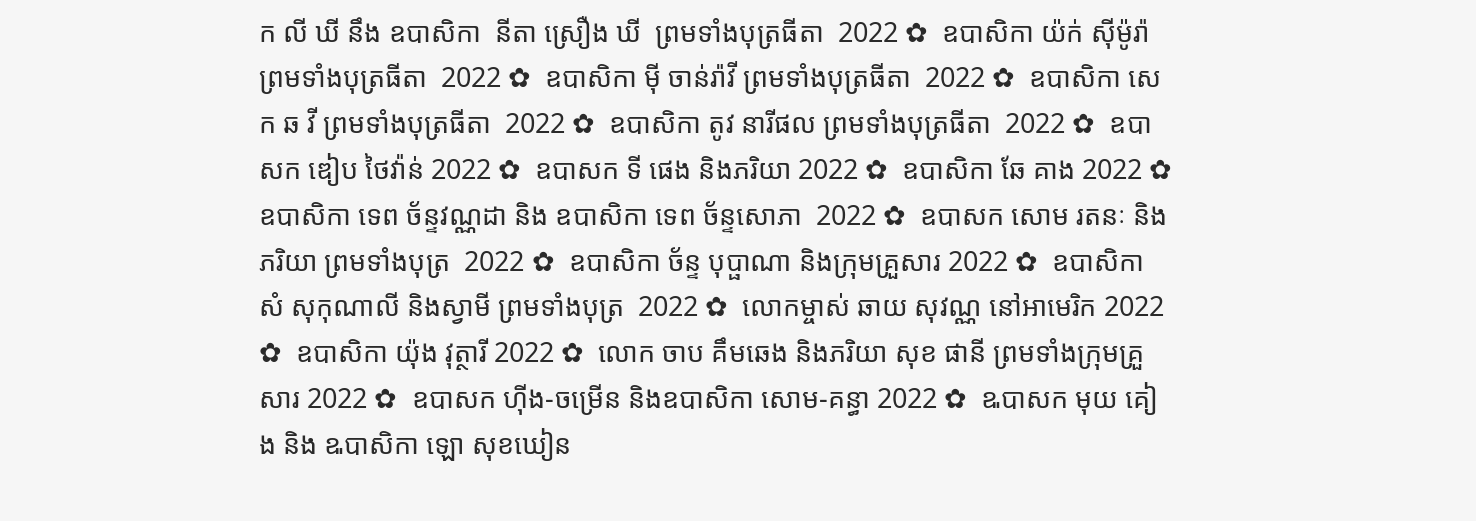ក លី ឃី នឹង ឧបាសិកា  នីតា ស្រឿង ឃី  ព្រមទាំងបុត្រធីតា  2022 ✿  ឧបាសិកា យ៉ក់ សុីម៉ូរ៉ា ព្រមទាំងបុត្រធីតា  2022 ✿  ឧបាសិកា មុី ចាន់រ៉ាវី ព្រមទាំងបុត្រធីតា  2022 ✿  ឧបាសិកា សេក ឆ វី ព្រមទាំងបុត្រធីតា  2022 ✿  ឧបាសិកា តូវ នារីផល ព្រមទាំងបុត្រធីតា  2022 ✿  ឧបាសក ឌៀប ថៃវ៉ាន់ 2022 ✿  ឧបាសក ទី ផេង និងភរិយា 2022 ✿  ឧបាសិកា ឆែ គាង 2022 ✿  ឧបាសិកា ទេព ច័ន្ទវណ្ណដា និង ឧបាសិកា ទេព ច័ន្ទសោភា  2022 ✿  ឧបាសក សោម រតនៈ និងភរិយា ព្រមទាំងបុត្រ  2022 ✿  ឧបាសិកា ច័ន្ទ បុប្ផាណា និងក្រុមគ្រួសារ 2022 ✿  ឧបាសិកា សំ សុកុណាលី និងស្វាមី ព្រមទាំងបុត្រ  2022 ✿  លោកម្ចាស់ ឆាយ សុវណ្ណ នៅអាមេរិក 2022 ✿  ឧបាសិកា យ៉ុង វុត្ថារី 2022 ✿  លោក ចាប គឹមឆេង និងភរិយា សុខ ផានី ព្រមទាំងក្រុមគ្រួសារ 2022 ✿  ឧបាសក ហ៊ីង-ចម្រើន និងឧបាសិកា សោម-គន្ធា 2022 ✿  ឩបាសក មុយ គៀង និង ឩបាសិកា ឡោ សុខឃៀន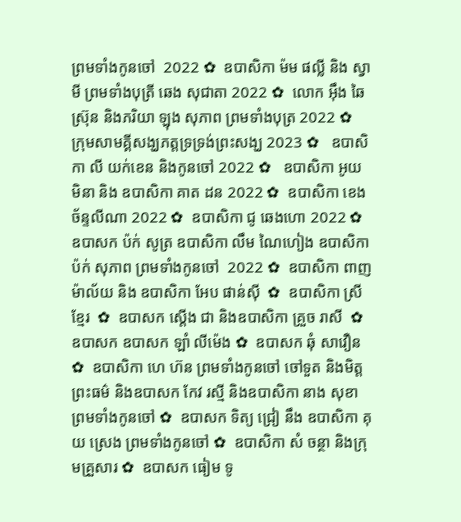ព្រមទាំងកូនចៅ  2022 ✿  ឧបាសិកា ម៉ម ផល្លី និង ស្វាមី ព្រមទាំងបុត្រី ឆេង សុជាតា 2022 ✿  លោក អ៊ឹង ឆៃស្រ៊ុន និងភរិយា ឡុង សុភាព ព្រមទាំងបុត្រ 2022 ✿  ក្រុមសាមគ្គីសង្ឃភត្តទ្រទ្រង់ព្រះសង្ឃ 2023 ✿   ឧបាសិកា លី យក់ខេន និងកូនចៅ 2022 ✿   ឧបាសិកា អូយ មិនា និង ឧបាសិកា គាត ដន 2022 ✿  ឧបាសិកា ខេង ច័ន្ទលីណា 2022 ✿  ឧបាសិកា ជូ ឆេងហោ 2022 ✿  ឧបាសក ប៉ក់ សូត្រ ឧបាសិកា លឹម ណៃហៀង ឧបាសិកា ប៉ក់ សុភាព ព្រមទាំងកូនចៅ  2022 ✿  ឧបាសិកា ពាញ ម៉ាល័យ និង ឧបាសិកា អែប ផាន់ស៊ី  ✿  ឧបាសិកា ស្រី ខ្មែរ  ✿  ឧបាសក ស្តើង ជា និងឧបាសិកា គ្រួច រាសី  ✿  ឧបាសក ឧបាសក ឡាំ លីម៉េង ✿  ឧបាសក ឆុំ សាវឿន  ✿  ឧបាសិកា ហេ ហ៊ន ព្រមទាំងកូនចៅ ចៅទួត និងមិត្តព្រះធម៌ និងឧបាសក កែវ រស្មី និងឧបាសិកា នាង សុខា ព្រមទាំងកូនចៅ ✿  ឧបាសក ទិត្យ ជ្រៀ នឹង ឧបាសិកា គុយ ស្រេង ព្រមទាំងកូនចៅ ✿  ឧបាសិកា សំ ចន្ថា និងក្រុមគ្រួសារ ✿  ឧបាសក ធៀម ទូ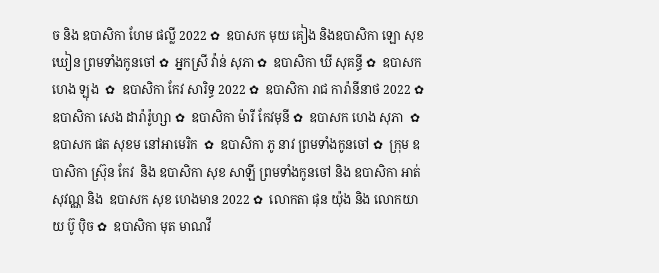ច និង ឧបាសិកា ហែម ផល្លី 2022 ✿  ឧបាសក មុយ គៀង និងឧបាសិកា ឡោ សុខឃៀន ព្រមទាំងកូនចៅ ✿  អ្នកស្រី វ៉ាន់ សុភា ✿  ឧបាសិកា ឃី សុគន្ធី ✿  ឧបាសក ហេង ឡុង  ✿  ឧបាសិកា កែវ សារិទ្ធ 2022 ✿  ឧបាសិកា រាជ ការ៉ានីនាថ 2022 ✿  ឧបាសិកា សេង ដារ៉ារ៉ូហ្សា ✿  ឧបាសិកា ម៉ារី កែវមុនី ✿  ឧបាសក ហេង សុភា  ✿  ឧបាសក ផត សុខម នៅអាមេរិក  ✿  ឧបាសិកា ភូ នាវ ព្រមទាំងកូនចៅ ✿  ក្រុម ឧបាសិកា ស្រ៊ុន កែវ  និង ឧបាសិកា សុខ សាឡី ព្រមទាំងកូនចៅ និង ឧបាសិកា អាត់ សុវណ្ណ និង  ឧបាសក សុខ ហេងមាន 2022 ✿  លោកតា ផុន យ៉ុង និង លោកយាយ ប៊ូ ប៉ិច ✿  ឧបាសិកា មុត មាណវី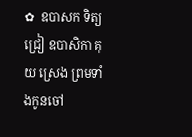✿  ឧបាសក ទិត្យ ជ្រៀ ឧបាសិកា គុយ ស្រេង ព្រមទាំងកូនចៅ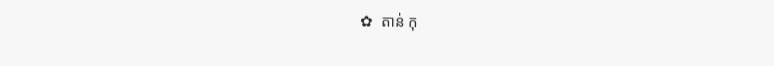✿  តាន់ កុ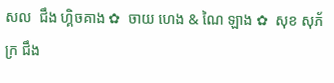សល  ជឹង ហ្គិចគាង ✿  ចាយ ហេង & ណៃ ឡាង ✿  សុខ សុភ័ក្រ ជឹង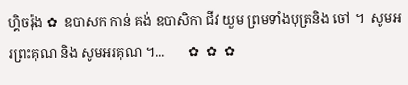ហ្គិចរ៉ុង ✿  ឧបាសក កាន់ គង់ ឧបាសិកា ជីវ យួម ព្រមទាំងបុត្រនិង ចៅ ។  សូមអរព្រះគុណ និង សូមអរគុណ ។...       ✿  ✿  ✿